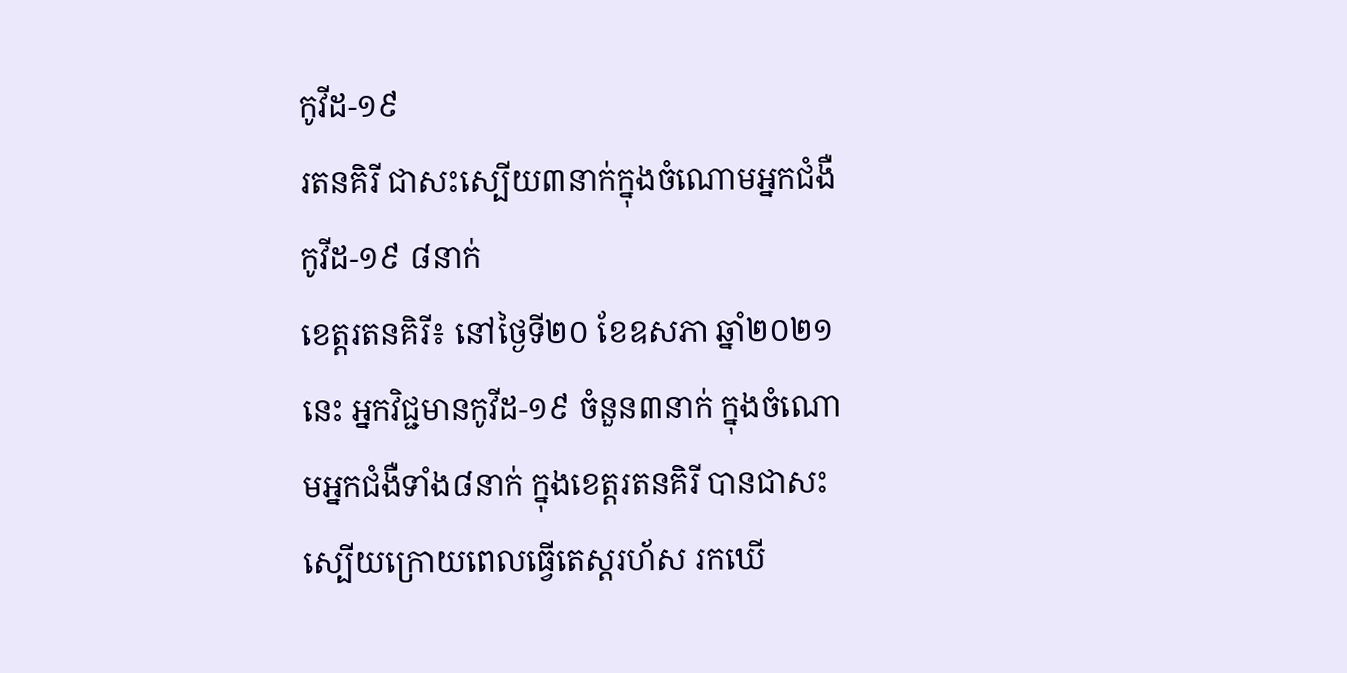កូវីដ-១៩
រតនគិរី ជាសះស្បើយ៣នាក់ក្នុងចំណោមអ្នកជំងឺកូវីដ-១៩ ៨នាក់
ខេត្តរតនគិរី៖ នៅថ្ងៃទី២០ ខែឧសភា ឆ្នាំ២០២១នេះ អ្នកវិជ្ជមានកូវីដ-១៩ ចំនួន៣នាក់ ក្នុងចំណោមអ្នកជំងឺទាំង៨នាក់ ក្នុងខេត្តរតនគិរី បានជាសះស្បើយក្រោយពេលធ្វើតេស្ដរហ័ស រកឃើ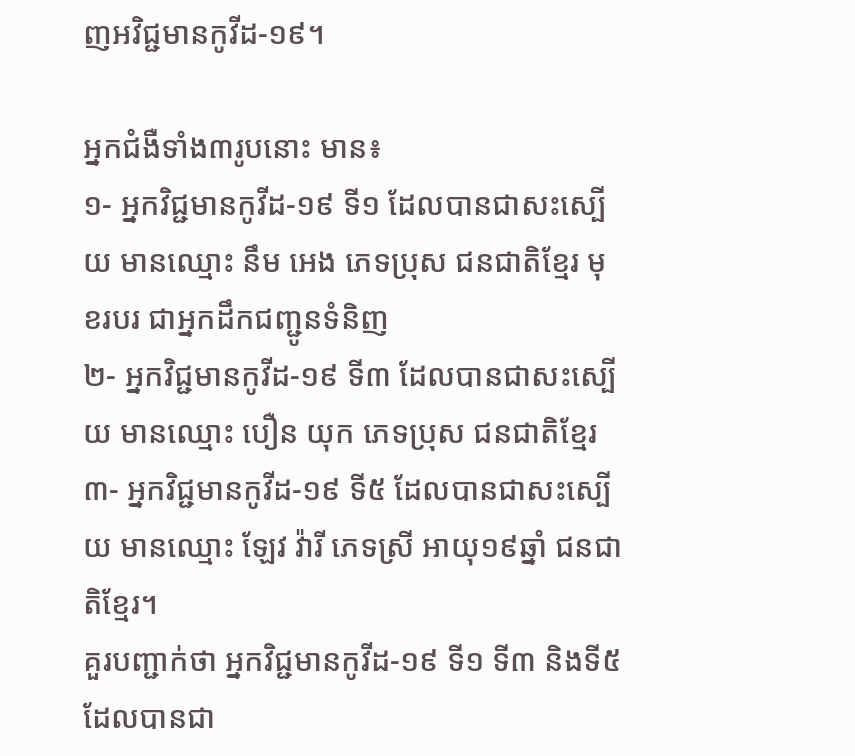ញអវិជ្ជមានកូវីដ-១៩។

អ្នកជំងឺទាំង៣រូបនោះ មាន៖
១- អ្នកវិជ្ជមានកូវីដ-១៩ ទី១ ដែលបានជាសះស្បើយ មានឈ្មោះ នឹម អេង ភេទប្រុស ជនជាតិខ្មែរ មុខរបរ ជាអ្នកដឹកជញ្ជូនទំនិញ
២- អ្នកវិជ្ជមានកូវីដ-១៩ ទី៣ ដែលបានជាសះស្បើយ មានឈ្មោះ បឿន យុក ភេទប្រុស ជនជាតិខ្មែរ
៣- អ្នកវិជ្ជមានកូវីដ-១៩ ទី៥ ដែលបានជាសះស្បើយ មានឈ្មោះ ឡែវ វ៉ារី ភេទស្រី អាយុ១៩ឆ្នាំ ជនជាតិខ្មែរ។
គួរបញ្ជាក់ថា អ្នកវិជ្ជមានកូវីដ-១៩ ទី១ ទី៣ និងទី៥ ដែលបានជា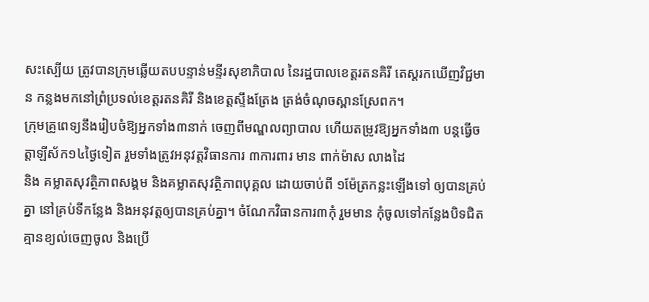សះស្បើយ ត្រូវបានក្រុមឆ្លើយតបបន្ទាន់មន្ទីរសុខាភិបាល នៃរដ្ឋបាលខេត្តរតនគិរី តេស្ដរកឃើញវិជ្ជមាន កន្លងមកនៅព្រំប្រទល់ខេត្តរតនគិរី និងខេត្តស្ទឹងត្រែង ត្រង់ចំណុចស្ពានស្រែពក។
ក្រុមគ្រូពេទ្យនឹងរៀបចំឱ្យអ្នកទាំង៣នាក់ ចេញពីមណ្ឌលព្យាបាល ហើយតម្រូវឱ្យអ្នកទាំង៣ បន្តធ្វើចត្តាឡីស័ក១៤ថ្ងៃទៀត រួមទាំងត្រូវអនុវត្តវិធានការ ៣ការពារ មាន ពាក់ម៉ាស លាងដៃ
និង គម្លាតសុវត្ថិភាពសង្គម និងគម្លាតសុវត្ថិភាពបុគ្គល ដោយចាប់ពី ១ម៉ែត្រកន្លះឡើងទៅ ឲ្យបានគ្រប់គ្នា នៅគ្រប់ទីកន្លែង និងអនុវត្តឲ្យបានគ្រប់គ្នា។ ចំណែកវិធានការ៣កុំ រួមមាន កុំចូលទៅកន្លែងបិទជិតគ្មានខ្យល់ចេញចូល និងប្រើ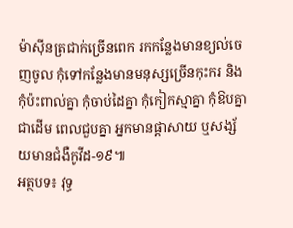ម៉ាស៊ីនត្រជាក់ច្រើនពេក រកកន្លែងមានខ្យល់ចេញចូល កុំទៅកន្លែងមានមនុស្សច្រើនកុះករ និងកុំប៉ះពាល់គ្នា កុំចាប់ដៃគ្នា កុំកៀកស្មាគ្នា កុំឱបគ្នាជាដើម ពេលជួបគ្នា អ្នកមានផ្តាសាយ ឬសង្ស័យមានជំងឺកូវីដ-១៩៕
អត្ថបទ៖ វុទ្ធ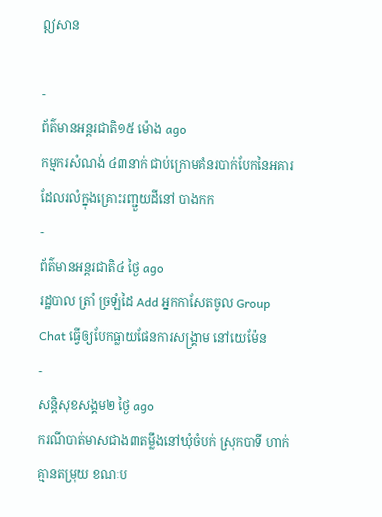ឦសាន

-
ព័ត៌មានអន្ដរជាតិ១៥ ម៉ោង ago
កម្មករសំណង់ ៤៣នាក់ ជាប់ក្រោមគំនរបាក់បែកនៃអគារ ដែលរលំក្នុងគ្រោះរញ្ជួយដីនៅ បាងកក
-
ព័ត៌មានអន្ដរជាតិ៤ ថ្ងៃ ago
រដ្ឋបាល ត្រាំ ច្រឡំដៃ Add អ្នកកាសែតចូល Group Chat ធ្វើឲ្យបែកធ្លាយផែនការសង្គ្រាម នៅយេម៉ែន
-
សន្តិសុខសង្គម២ ថ្ងៃ ago
ករណីបាត់មាសជាង៣តម្លឹងនៅឃុំចំបក់ ស្រុកបាទី ហាក់គ្មានតម្រុយ ខណៈប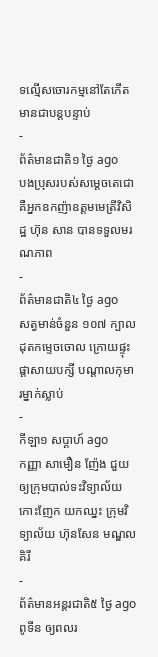ទល្មើសចោរកម្មនៅតែកើតមានជាបន្តបន្ទាប់
-
ព័ត៌មានជាតិ១ ថ្ងៃ ago
បងប្រុសរបស់សម្ដេចតេជោ គឺអ្នកឧកញ៉ាឧត្តមមេត្រីវិសិដ្ឋ ហ៊ុន សាន បានទទួលមរណភាព
-
ព័ត៌មានជាតិ៤ ថ្ងៃ ago
សត្វមាន់ចំនួន ១០៧ ក្បាល ដុតកម្ទេចចោល ក្រោយផ្ទុះផ្ដាសាយបក្សី បណ្តាលកុមារម្នាក់ស្លាប់
-
កីឡា១ សប្តាហ៍ ago
កញ្ញា សាមឿន ញ៉ែង ជួយឲ្យក្រុមបាល់ទះវិទ្យាល័យកោះញែក យកឈ្នះ ក្រុមវិទ្យាល័យ ហ៊ុនសែន មណ្ឌលគិរី
-
ព័ត៌មានអន្ដរជាតិ៥ ថ្ងៃ ago
ពូទីន ឲ្យពលរ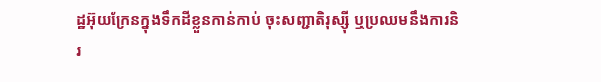ដ្ឋអ៊ុយក្រែនក្នុងទឹកដីខ្លួនកាន់កាប់ ចុះសញ្ជាតិរុស្ស៊ី ឬប្រឈមនឹងការនិរ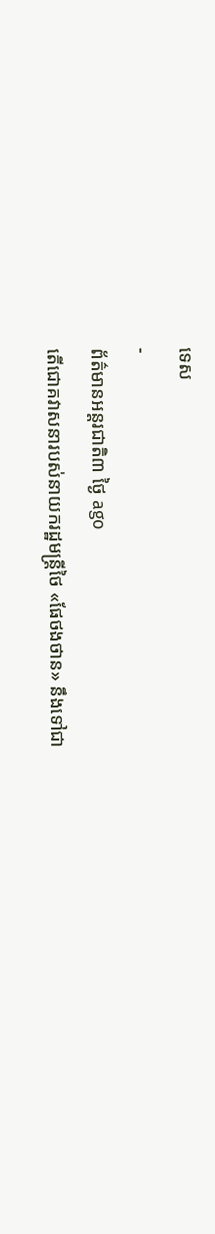ទេស
-
ព័ត៌មានអន្ដរជាតិ៣ ថ្ងៃ ago
តើជោគវាសនារបស់នាយករដ្ឋមន្ត្រីថៃ «ផែថងថាន» នឹងទៅជា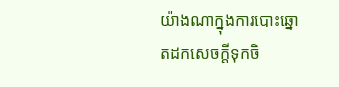យ៉ាងណាក្នុងការបោះឆ្នោតដកសេចក្តីទុកចិ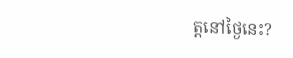ត្តនៅថ្ងៃនេះ?